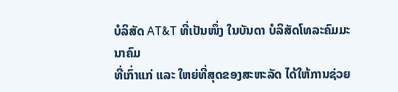ບໍລິສັດ AT&T ທີ່ເປັນໜຶ່ງ ໃນບັນດາ ບໍລິສັດໂທລະຄົມມະນາຄົມ
ທີ່ເກົ່າແກ່ ແລະ ໃຫຍ່ທີ່ສຸດຂອງສະຫະລັດ ໄດ້ໃຫ້ການຊ່ວຍ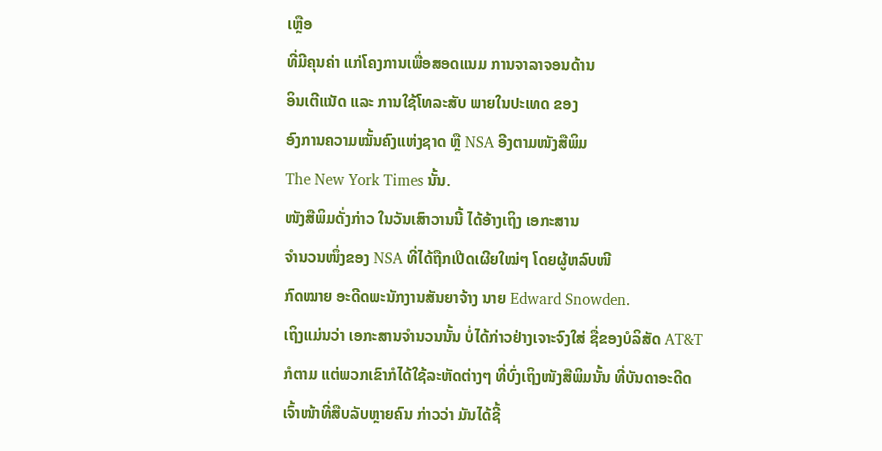ເຫຼືອ
ທີ່ມີຄຸນຄ່າ ແກ່ໂຄງການເພື່ອສອດແນມ ການຈາລາຈອນດ້ານ
ອິນເຕີແນັດ ແລະ ການໃຊ້ໂທລະສັບ ພາຍໃນປະເທດ ຂອງ
ອົງການຄວາມໝັ້ນຄົງແຫ່ງຊາດ ຫຼື NSA ອີງຕາມໜັງສືພິມ
The New York Times ນັ້ນ.
ໜັງສືພິມດັ່ງກ່າວ ໃນວັນເສົາວານນີ້ ໄດ້ອ້າງເຖິງ ເອກະສານ
ຈຳນວນໜຶ່ງຂອງ NSA ທີ່ໄດ້ຖືກເປີດເຜີຍໃໝ່ໆ ໂດຍຜູ້ຫລົບໜີ
ກົດໝາຍ ອະດີດພະນັກງານສັນຍາຈ້າງ ນາຍ Edward Snowden.
ເຖິງແມ່ນວ່າ ເອກະສານຈຳນວນນັ້ນ ບໍ່ໄດ້ກ່າວຢ່າງເຈາະຈົງໃສ່ ຊື່ຂອງບໍລິສັດ AT&T
ກໍຕາມ ແຕ່ພວກເຂົາກໍໄດ້ໃຊ້ລະຫັດຕ່າງໆ ທີ່ບົ່ງເຖິງໜັງສືພິມນັ້ນ ທີ່ບັນດາອະດີດ
ເຈົ້າໜ້າທີ່ສືບລັບຫຼາຍຄົນ ກ່າວວ່າ ມັນໄດ້ຊີ້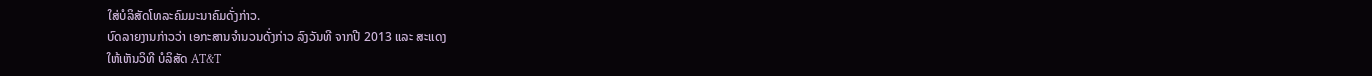ໃສ່ບໍລິສັດໂທລະຄົມມະນາຄົມດັ່ງກ່າວ.
ບົດລາຍງານກ່າວວ່າ ເອກະສານຈຳນວນດັ່ງກ່າວ ລົງວັນທີ ຈາກປີ 2013 ແລະ ສະແດງ
ໃຫ້ເຫັນວິທີ ບໍລິສັດ AT&T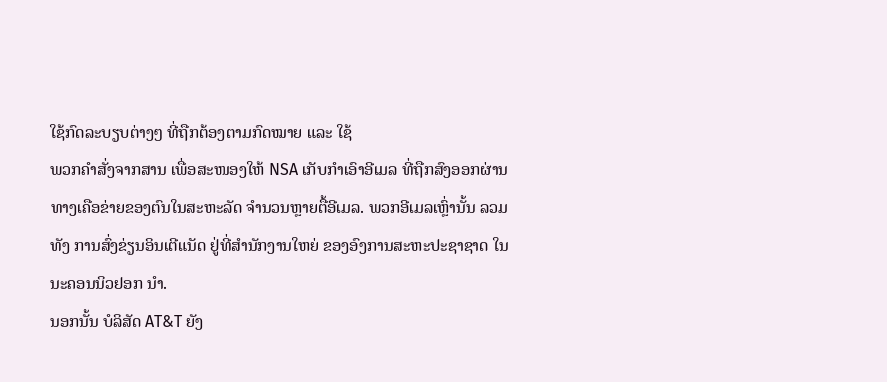ໃຊ້ກົດລະບຽບຕ່າງໆ ທີ່ຖືກຕ້ອງຕາມກົດໝາຍ ແລະ ໃຊ້
ພວກຄຳສັ່ງຈາກສານ ເພື່ອສະໜອງໃຫ້ NSA ເກັບກຳເອົາອີເມລ ທີ່ຖືກສົງອອກຜ່ານ
ທາງເຄືອຂ່າຍຂອງຕົນໃນສະຫະລັດ ຈຳນວນຫຼາຍຕື້ອີເມລ. ພວກອີເມລເຫຼົ່ານັ້ນ ລວມ
ທັງ ການສົ່ງຂ່ຽນອິນເຕີແນັດ ຢູ່ທີ່ສຳນັກງານໃຫຍ່ ຂອງອົງການສະຫະປະຊາຊາດ ໃນ
ນະຄອນນິວຢອກ ນຳ.
ນອກນັ້ນ ບໍລິສັດ AT&T ຍັງ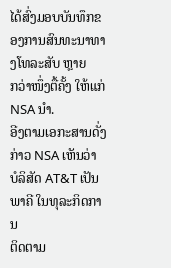ໄດ້ສົ່ງມອບບັນທຶກຂອງການສົນທະນາທາງໂທລະສັບ ຫຼາຍ
ກວ່າໜຶ່ງຕື້ຄັ້ງ ໃຫ້ແກ່ NSA ນຳ.
ອີງຕາມເອກະສານດັ່ງກ່າວ NSA ເຫັນວ່າ ບໍລິສັດ AT&T ເປັນພາຄີ ໃນທຸລະກິດການ
ຕິດຕາມ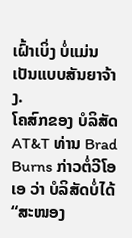ເຝົ້າເບິ່ງ ບໍ່ແມ່ນເປັນແບບສັນຍາຈ້າງ.
ໂຄສົກຂອງ ບໍລິສັດ AT&T ທ່ານ Brad Burns ກ່າວຕໍ່ວີໂອເອ ວ່າ ບໍລິສັດບໍ່ໄດ້
“ສະໜອງ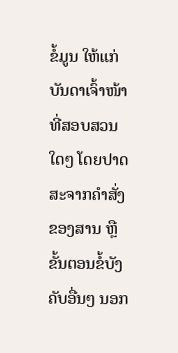ຂໍ້ມູນ ໃຫ້ແກ່ບັນດາເຈົ້າໜ້າທີ່ສອບສວນໃດໆ ໂດຍປາດສະຈາກຄຳສັ່ງ
ຂອງສານ ຫຼື ຂັ້ນຕອນຂໍ້ບັງຄັບອື່ນໆ ນອກ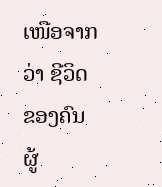ເໜືອຈາກວ່າ ຊີວິດຂອງຄົນຜູ້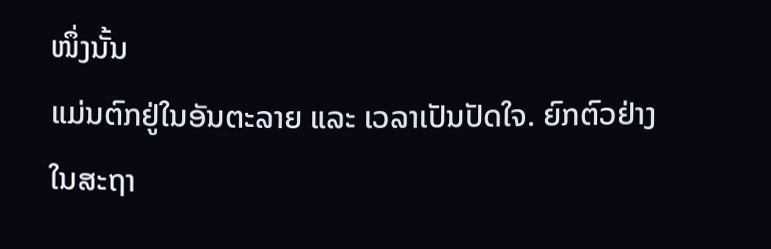ໜຶ່ງນັ້ນ
ແມ່ນຕົກຢູ່ໃນອັນຕະລາຍ ແລະ ເວລາເປັນປັດໃຈ. ຍົກຕົວຢ່າງ ໃນສະຖາ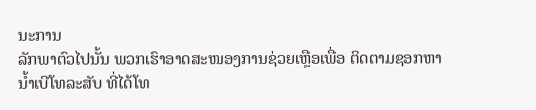ນະການ
ລັກພາຕົວໄປນັ້ນ ພວກເຮົາອາດສະໜອງການຊ່ວຍເຫຼືອເພື່ອ ຕິດຕາມຊອກຫາ
ນ້ຳເບີໂທລະສັບ ທີ່ໄດ້ໂທ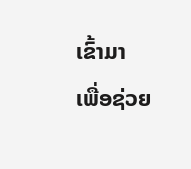ເຂົ້າມາ ເພື່ອຊ່ວຍ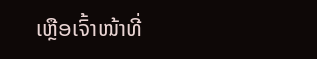ເຫຼືອເຈົ້າໜ້າທີ່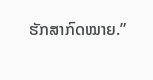ຮັກສາກົດໝາຍ.”